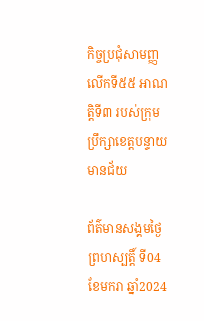កិច្ចប្រជុំសាមញ្ញលើកទី៥៥ អាណត្តិទី៣ របស់ក្រុមប្រឹក្សាខេត្តបន្ទាយមានជ័យ

ព័ត៌មានសង្គមថ្ងៃព្រហស្បត្តិ៍ ទី04 ខែមករា ឆ្នាំ2024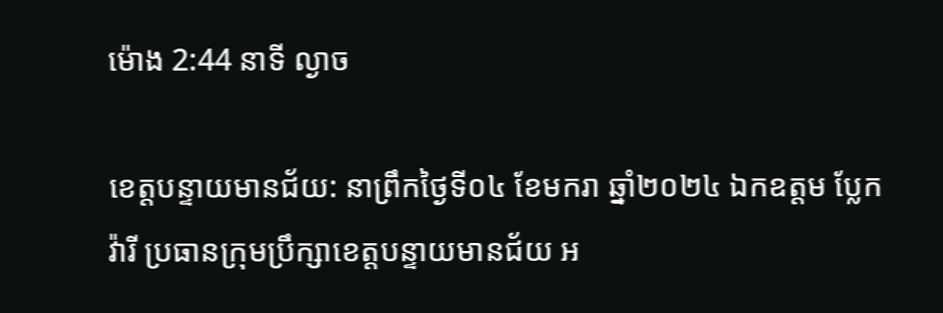ម៉ោង 2:44 នាទី ល្ងាច

ខេត្តបន្ទាយមានជ័យ: នាព្រឹកថ្ងៃទី០៤ ខែមករា ឆ្នាំ២០២៤ ឯកឧត្តម ប្លែក វ៉ារី ប្រធានក្រុមប្រឹក្សាខេត្តបន្ទាយមានជ័យ អ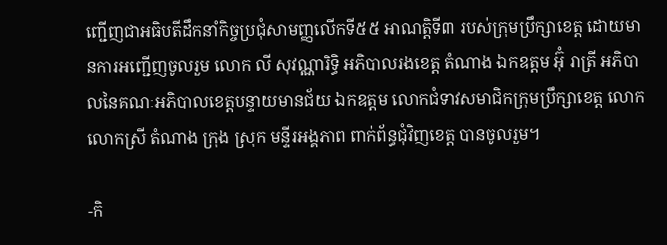ញ្ជើញជាអធិបតីដឹកនាំកិច្ចប្រជុំសាមញ្ញលើកទី៥៥ អាណត្តិទី៣ របស់ក្រុមប្រឹក្សាខេត្ត ដោយមានការអញ្ជើញចូលរួម លោក លី សុវណ្ណារិទ្ធិ អភិបាលរងខេត្ត តំណាង ឯកឧត្តម អ៊ុំ រាត្រី អភិបាលនៃគណៈអភិបាលខេត្តបន្ទាយមានជ័យ ឯកឧត្តម លោកជំទាវសមាជិកក្រុមប្រឹក្សាខេត្ត លោក លោកស្រី តំណាង ក្រុង ស្រុក មន្ទីរអង្គភាព ពាក់ព័ន្ធជុំវិញខេត្ត បានចូលរួម។

-កិ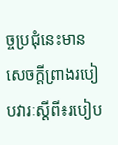ច្ចប្រជុំនេះមានសេចក្ដីព្រាងរបៀបវារៈស្ដីពី៖របៀប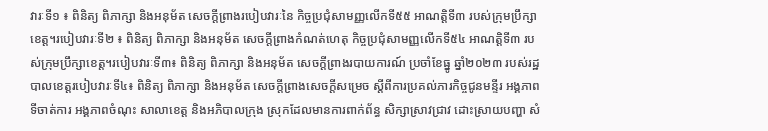វារៈទី១ ៖ ពិនិត្យ ពិភាក្សា និងអនុម័ត សេចក្តីព្រាងរបៀបវារៈនៃ កិច្ចប្រជុំសាមញ្ញលើកទី៥៥ អាណត្តិទី៣ របស់ក្រុមប្រឹក្សាខេត្ត។របៀបវារៈទី២ ៖ ពិនិត្យ ពិភាក្សា និងអនុម័ត សេចក្តីព្រាងកំណត់ហេតុ កិច្ចប្រជុំសាមញ្ញលើកទី៥៤ អាណត្តិទី៣ របស់ក្រុមប្រឹក្សាខេត្ត។របៀបវារៈទី៣៖ ពិនិត្យ ពិភាក្សា និងអនុម័ត សេចក្តីព្រាងរបាយការណ៍ ប្រចាំខែធ្នូ ឆ្នាំ២០២៣ របស់រដ្ឋបាលខេត្តរបៀបវារៈទី៤៖ ពិនិត្យ ពិភាក្សា និងអនុម័ត សេចក្តីព្រាងសេចក្តីសម្រេច ស្តីពីការប្រគល់ភារកិច្ចជូនមន្ទីរ អង្គភាព ទីចាត់ការ អង្គភាពចំណុះ សាលាខេត្ត និងអភិបាលក្រុង ស្រុកដែលមានការពាក់ព័ន្ធ សិក្សាស្រាវជ្រាវ ដោះស្រាយបញ្ហា សំ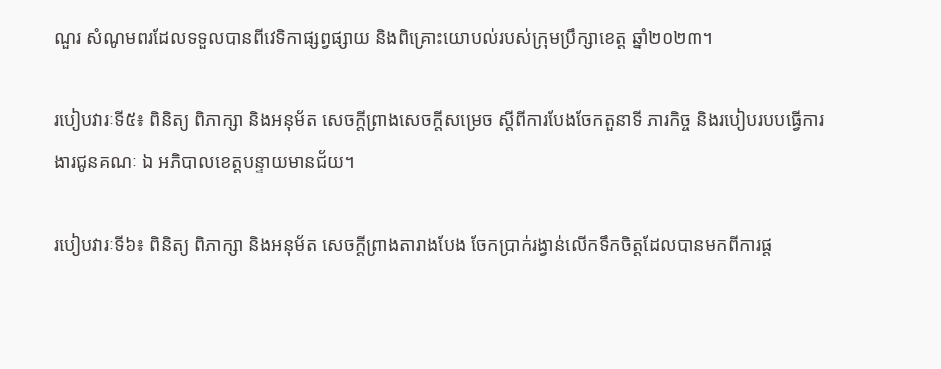ណួរ សំណូមពរដែលទទួលបានពីវេទិកាផ្សព្វផ្សាយ និងពិគ្រោះយោបល់របស់ក្រុមប្រឹក្សាខេត្ត ឆ្នាំ២០២៣។

របៀបវារៈទី៥៖ ពិនិត្យ ពិភាក្សា និងអនុម័ត សេចក្តីព្រាងសេចក្តីសម្រេច ស្តីពីការបែងចែកតួនាទី ភារកិច្ច និងរបៀបរបបធ្វើការងារជូនគណៈ ឯ អភិបាលខេត្តបន្ទាយមានជ័យ។

របៀបវារៈទី៦៖ ពិនិត្យ ពិភាក្សា និងអនុម័ត សេចក្តីព្រាងតារាងបែង ចែកប្រាក់រង្វាន់លើកទឹកចិត្តដែលបានមកពីការផ្ត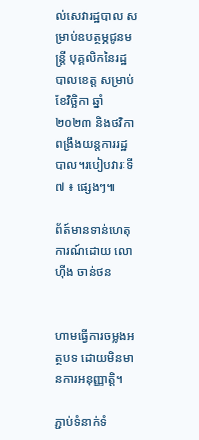ល់សេវារដ្ឋបាល សម្រាប់ឧបត្ថម្ភជូនមន្ត្រី បុគ្គលិកនៃរដ្ឋបាលខេត្ត សម្រាប់ខែវិច្ឆិកា ឆ្នាំ២០២៣ និងថវិកាពង្រឹងយន្តការរដ្ឋបាល។របៀបវារៈទី៧ ៖ ផ្សេងៗ៕

ព័ត៍មានទាន់ហេតុការណ៍ដោយ លោ ហុីង ចាន់ថន


ហាមធ្វើការចម្លងអត្ថបទ ដោយមិនមានការអនុញ្ញាត្តិ។

ភ្ជាប់ទំនាក់ទំ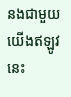នងជាមួយយើងឥឡូវនេះ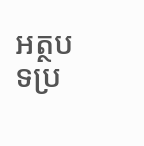អត្ថបទប្រ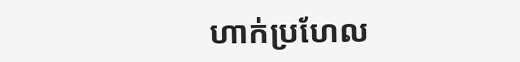ហាក់ប្រហែល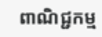ពាណិជ្ជកម្ម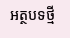អត្ថបទថ្មី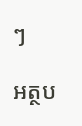ៗ

អត្ថប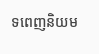ទពេញនិយម